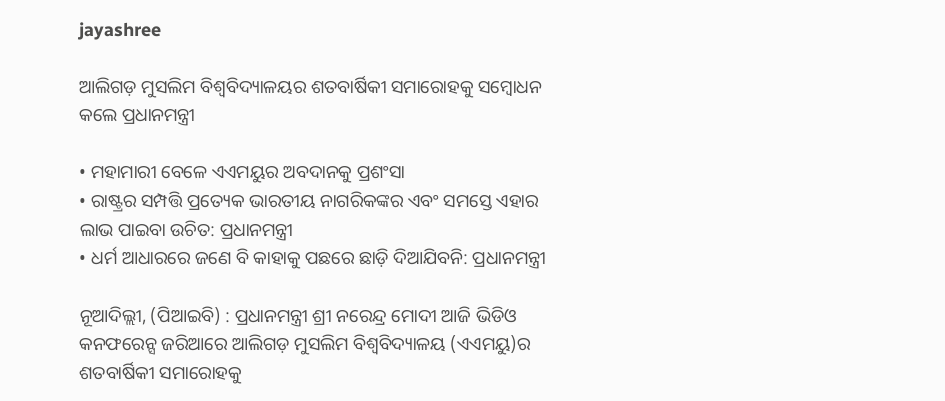jayashree

ଆଲିଗଡ଼ ମୁସଲିମ ବିଶ୍ୱବିଦ୍ୟାଳୟର ଶତବାର୍ଷିକୀ ସମାରୋହକୁ ସମ୍ବୋଧନ କଲେ ପ୍ରଧାନମନ୍ତ୍ରୀ

• ମହାମାରୀ ବେଳେ ଏଏମୟୁର ଅବଦାନକୁ ପ୍ରଶଂସା
• ରାଷ୍ଟ୍ରର ସମ୍ପତ୍ତି ପ୍ରତ୍ୟେକ ଭାରତୀୟ ନାଗରିକଙ୍କର ଏବଂ ସମସ୍ତେ ଏହାର ଲାଭ ପାଇବା ଉଚିତ: ପ୍ରଧାନମନ୍ତ୍ରୀ
• ଧର୍ମ ଆଧାରରେ ଜଣେ ବି କାହାକୁ ପଛରେ ଛାଡ଼ି ଦିଆଯିବନି: ପ୍ରଧାନମନ୍ତ୍ରୀ

ନୂଆଦିଲ୍ଲୀ, (ପିଆଇବି) : ପ୍ରଧାନମନ୍ତ୍ରୀ ଶ୍ରୀ ନରେନ୍ଦ୍ର ମୋଦୀ ଆଜି ଭିଡିଓ କନଫରେନ୍ସ ଜରିଆରେ ଆଲିଗଡ଼ ମୁସଲିମ ବିଶ୍ୱବିଦ୍ୟାଳୟ (ଏଏମୟୁ)ର ଶତବାର୍ଷିକୀ ସମାରୋହକୁ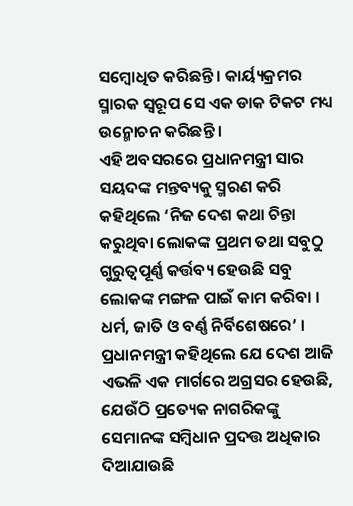ସମ୍ବୋଧିତ କରିଛନ୍ତି । କାର୍ୟ୍ୟକ୍ରମର ସ୍ମାରକ ସ୍ୱରୂପ ସେ ଏକ ଡାକ ଟିକଟ ମଧ୍ୟ ଉନ୍ମୋଚନ କରିଛନ୍ତି ।
ଏହି ଅବସରରେ ପ୍ରଧାନମନ୍ତ୍ରୀ ସାର ସୟଦଙ୍କ ମନ୍ତବ୍ୟକୁ ସ୍ମରଣ କରି କହିଥିଲେ ‘ନିଜ ଦେଶ କଥା ଚିନ୍ତା କରୁଥିବା ଲୋକଙ୍କ ପ୍ରଥମ ତଥା ସବୁଠୁ ଗୁରୁତ୍ୱପୂର୍ଣ୍ଣ କର୍ତ୍ତବ୍ୟ ହେଉଛି ସବୁ ଲୋକଙ୍କ ମଙ୍ଗଳ ପାଇଁ କାମ କରିବା । ଧର୍ମ, ଜାତି ଓ ବର୍ଣ୍ଣ ନିର୍ବିଶେଷରେ’ । ପ୍ରଧାନମନ୍ତ୍ରୀ କହିଥିଲେ ଯେ ଦେଶ ଆଜି ଏଭଳି ଏକ ମାର୍ଗରେ ଅଗ୍ରସର ହେଉଛି, ଯେଉଁଠି ପ୍ରତ୍ୟେକ ନାଗରିକଙ୍କୁ ସେମାନଙ୍କ ସମ୍ବିଧାନ ପ୍ରଦତ୍ତ ଅଧିକାର ଦିଆଯାଉଛି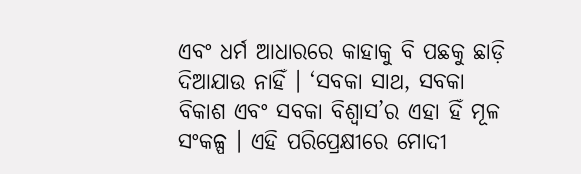ଏବଂ ଧର୍ମ ଆଧାରରେ କାହାକୁ ବି ପଛକୁ ଛାଡ଼ି ଦିଆଯାଉ ନାହିଁ । ‘ସବକା ସାଥ, ସବକା ବିକାଶ ଏବଂ ସବକା ବିଶ୍ୱାସ’ର ଏହା ହିଁ ମୂଳ ସଂକଳ୍ପ । ଏହି ପରିପ୍ରେକ୍ଷୀରେ ମୋଦୀ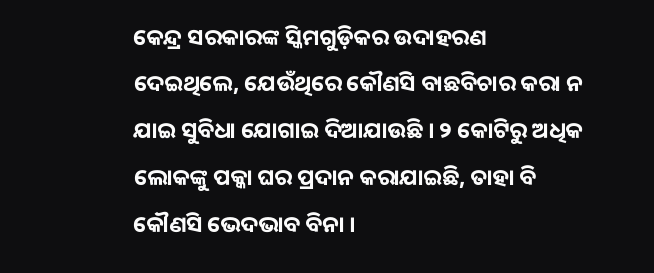କେନ୍ଦ୍ର ସରକାରଙ୍କ ସ୍କିମଗୁଡ଼ିକର ଉଦାହରଣ ଦେଇଥିଲେ, ଯେଉଁଥିରେ କୌଣସି ବାଛବିଚାର କରା ନ ଯାଇ ସୁବିଧା ଯୋଗାଇ ଦିଆଯାଉଛି । ୨ କୋଟିରୁ ଅଧିକ ଲୋକଙ୍କୁ ପକ୍କା ଘର ପ୍ରଦାନ କରାଯାଇଛି, ତାହା ବି କୌଣସି ଭେଦଭାବ ବିନା ।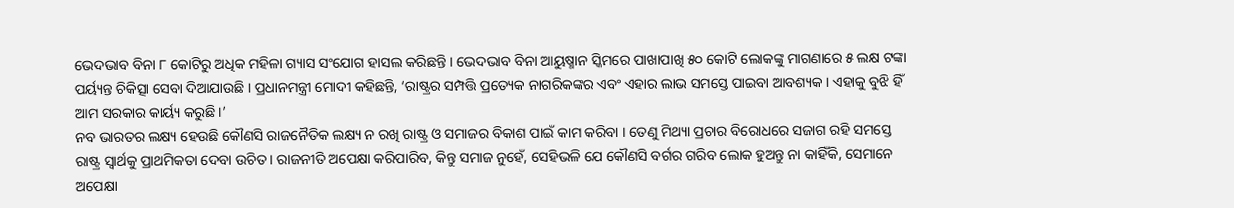ଭେଦଭାବ ବିନା ୮ କୋଟିରୁ ଅଧିକ ମହିଳା ଗ୍ୟାସ ସଂଯୋଗ ହାସଲ କରିଛନ୍ତି । ଭେଦଭାବ ବିନା ଆୟୁଷ୍ମାନ ସ୍କିମରେ ପାଖାପାଖି ୫୦ କୋଟି ଲୋକଙ୍କୁ ମାଗଣାରେ ୫ ଲକ୍ଷ ଟଙ୍କା ପର୍ୟ୍ୟନ୍ତ ଚିକିତ୍ସା ସେବା ଦିଆଯାଉଛି । ପ୍ରଧାନମନ୍ତ୍ରୀ ମୋଦୀ କହିଛନ୍ତି, ‘ରାଷ୍ଟ୍ରର ସମ୍ପତ୍ତି ପ୍ରତ୍ୟେକ ନାଗରିକଙ୍କର ଏବଂ ଏହାର ଲାଭ ସମସ୍ତେ ପାଇବା ଆବଶ୍ୟକ । ଏହାକୁ ବୁଝି ହିଁ ଆମ ସରକାର କାର୍ୟ୍ୟ କରୁଛି ।’
ନବ ଭାରତର ଲକ୍ଷ୍ୟ ହେଉଛି କୌଣସି ରାଜନୈତିକ ଲକ୍ଷ୍ୟ ନ ରଖି ରାଷ୍ଟ୍ର ଓ ସମାଜର ବିକାଶ ପାଇଁ କାମ କରିବା । ତେଣୁ ମିଥ୍ୟା ପ୍ରଚାର ବିରୋଧରେ ସଜାଗ ରହି ସମସ୍ତେ ରାଷ୍ଟ୍ର ସ୍ୱାର୍ଥକୁ ପ୍ରାଥମିକତା ଦେବା ଉଚିତ । ରାଜନୀତି ଅପେକ୍ଷା କରିପାରିବ, କିନ୍ତୁ ସମାଜ ନୁହେଁ, ସେହିଭଳି ଯେ କୌଣସି ବର୍ଗର ଗରିବ ଲୋକ ହୁଅନ୍ତୁ ନା କାହିଁକି, ସେମାନେ ଅପେକ୍ଷା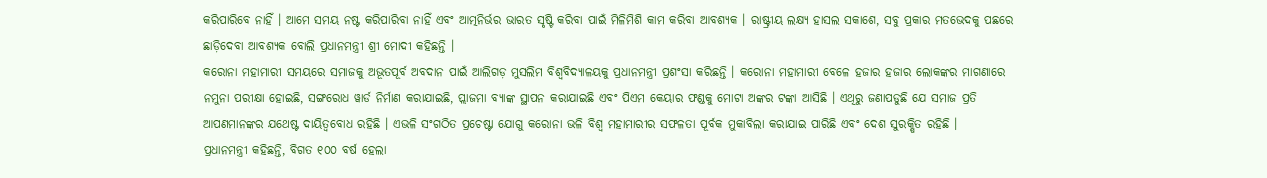କରିପାରିବେ ନାହିଁ । ଆମେ ସମୟ ନଷ୍ଟ କରିପାରିବା ନାହିଁ ଏବଂ ଆତ୍ମନିର୍ଭର ଭାରତ ସୃଷ୍ଟି କରିବା ପାଇଁ ମିଳିମିଶି କାମ କରିବା ଆବଶ୍ୟକ । ରାଷ୍ଟ୍ରୀୟ ଲକ୍ଷ୍ୟ ହାସଲ ସକାଶେ, ସବୁ ପ୍ରକାର ମତଭେଦକୁ ପଛରେ ଛାଡ଼ିଦେବା ଆବଶ୍ୟକ ବୋଲି ପ୍ରଧାନମନ୍ତ୍ରୀ ଶ୍ରୀ ମୋଦୀ କହିଛନ୍ତି ।
କରୋନା ମହାମାରୀ ସମୟରେ ସମାଜକୁ ଅଭୂତପୂର୍ବ ଅବଦାନ ପାଇଁ ଆଲିଗଡ଼ ମୁସଲିମ ବିଶ୍ୱବିଦ୍ୟାଳୟକୁ ପ୍ରଧାନମନ୍ତ୍ରୀ ପ୍ରଶଂସା କରିଛନ୍ତି । କରୋନା ମହାମାରୀ ବେଳେ ହଜାର ହଜାର ଲୋକଙ୍କର ମାଗଣାରେ ନମୁନା ପରୀକ୍ଷା ହୋଇଛି, ସଙ୍ଗରୋଧ ୱାର୍ଡ ନିର୍ମାଣ କରାଯାଇଛି, ପ୍ଲାଜମା ବ୍ୟାଙ୍କ ସ୍ଥାପନ କରାଯାଇଛି ଏବଂ ପିଏମ କେୟାର ଫଣ୍ଡକୁ ମୋଟା ଅଙ୍କର ଟଙ୍କା ଆସିଛି । ଏଥିରୁ ଜଣାପଡୁଛି ଯେ ସମାଜ ପ୍ରତି ଆପଣମାନଙ୍କର ଯଥେଷ୍ଟ ଦାୟିତ୍ୱବୋଧ ରହିଛି । ଏଭଳି ସଂଗଠିତ ପ୍ରଚେଷ୍ଟା ଯୋଗୁ କରୋନା ଭଳି ବିଶ୍ୱ ମହାମାରୀର ସଫଳତା ପୂର୍ବକ ମୁକାବିଲା କରାଯାଇ ପାରିଛି ଏବଂ ଦେଶ ସୁରକ୍ଷିତ ରହିଛି ।
ପ୍ରଧାନମନ୍ତ୍ରୀ କହିଛନ୍ତି, ବିଗତ ୧୦୦ ବର୍ଷ ହେଲା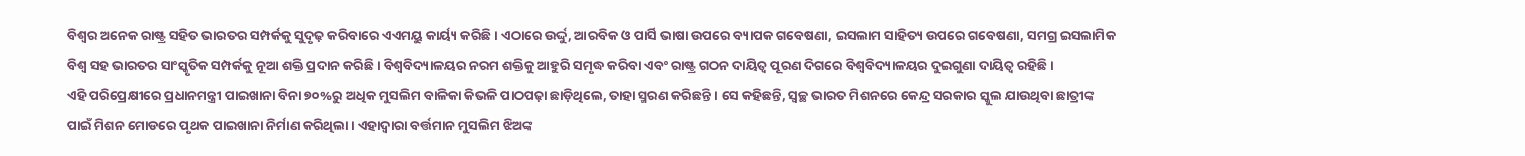ବିଶ୍ୱର ଅନେକ ରାଷ୍ଟ୍ର ସହିତ ଭାରତର ସମ୍ପର୍କକୁ ସୁଦୃଢ଼ କରିବାରେ ଏଏମୟୁ କାର୍ୟ୍ୟ କରିଛି । ଏଠାରେ ଉର୍ଦ୍ଦୁ, ଆରବିକ ଓ ପାର୍ସି ଭାଷା ଉପରେ ବ୍ୟାପକ ଗବେଷଣା, ଇସଲାମ ସାହିତ୍ୟ ଉପରେ ଗବେଷଣା, ସମଗ୍ର ଇସଲାମିକ ବିଶ୍ୱ ସହ ଭାରତର ସାଂସ୍କୃତିକ ସମ୍ପର୍କକୁ ନୂଆ ଶକ୍ତି ପ୍ରଦାନ କରିଛି । ବିଶ୍ୱବିଦ୍ୟାଳୟର ନରମ ଶକ୍ତିକୁ ଆହୁରି ସମୃଦ୍ଧ କରିବା ଏବଂ ରାଷ୍ଟ୍ର ଗଠନ ଦାୟିତ୍ୱ ପୂରଣ ଦିଗରେ ବିଶ୍ୱବିଦ୍ୟାଳୟର ଦୁଇଗୁଣା ଦାୟିତ୍ୱ ରହିଛି ।
ଏହି ପରିପ୍ରେକ୍ଷୀରେ ପ୍ରଧାନମନ୍ତ୍ରୀ ପାଇଖାନା ବିନା ୭୦%ରୁ ଅଧିକ ମୁସଲିମ ବାଳିକା କିଭଳି ପାଠପଢ଼ା ଛାଡ଼ିଥିଲେ, ତାହା ସ୍ମରଣ କରିଛନ୍ତି । ସେ କହିଛନ୍ତି, ସ୍ୱଚ୍ଛ ଭାରତ ମିଶନରେ କେନ୍ଦ୍ର ସରକାର ସ୍କୁଲ ଯାଉଥିବା ଛାତ୍ରୀଙ୍କ ପାଇଁ ମିଶନ ମୋଡରେ ପୃଥକ ପାଇଖାନା ନିର୍ମାଣ କରିଥିଲା । ଏହାଦ୍ୱାରା ବର୍ତ୍ତମାନ ମୁସଲିମ ଝିଅଙ୍କ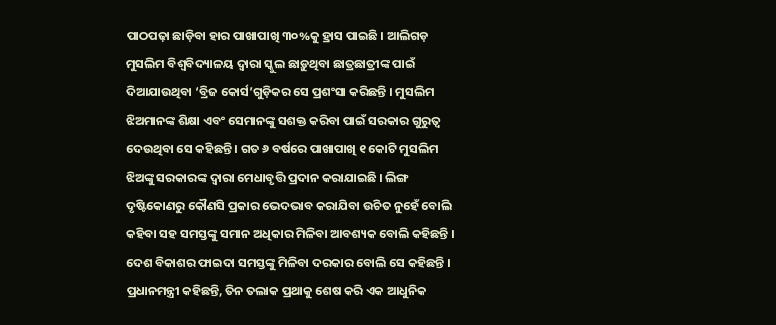ପାଠପଢ଼ା ଛାଡ଼ିବା ହାର ପାଖାପାଖି ୩୦%କୁ ହ୍ରାସ ପାଇଛି । ଆଲିଗଡ଼ ମୁସଲିମ ବିଶ୍ୱବିଦ୍ୟାଳୟ ଦ୍ୱାରା ସ୍କୁଲ ଛାଡ଼ୁଥିବା ଛାତ୍ରଛାତ୍ରୀଙ୍କ ପାଇଁ ଦିଆଯାଉଥିବା ‘ବ୍ରିଜ କୋର୍ସ’ଗୁଡ଼ିକର ସେ ପ୍ରଶଂସା କରିଛନ୍ତି । ମୁସଲିମ ଝିଅମାନଙ୍କ ଶିକ୍ଷା ଏବଂ ସେମାନଙ୍କୁ ସଶକ୍ତ କରିବା ପାଇଁ ସରକାର ଗୁରୁତ୍ୱ ଦେଉଥିବା ସେ କହିଛନ୍ତି । ଗତ ୬ ବର୍ଷରେ ପାଖାପାଖି ୧ କୋଟି ମୁସଲିମ ଝିଅଙ୍କୁ ସରକାରଙ୍କ ଦ୍ୱାରା ମେଧାବୃତ୍ତି ପ୍ରଦାନ କରାଯାଇଛି । ଲିଙ୍ଗ ଦୃଷ୍ଟିକୋଣରୁ କୌଣସି ପ୍ରକାର ଭେଦଭାବ କରାଯିବା ଉଚିତ ନୁହେଁ ବୋଲି କହିବା ସହ ସମସ୍ତଙ୍କୁ ସମାନ ଅଧିକାର ମିଳିବା ଆବଶ୍ୟକ ବୋଲି କହିଛନ୍ତି । ଦେଶ ବିକାଶର ଫାଇଦା ସମସ୍ତଙ୍କୁ ମିଳିବା ଦରକାର ବୋଲି ସେ କହିଛନ୍ତି ।
ପ୍ରଧାନମନ୍ତ୍ରୀ କହିଛନ୍ତି, ତିନ ତଲାକ ପ୍ରଥାକୁ ଶେଷ କରି ଏକ ଆଧୁନିକ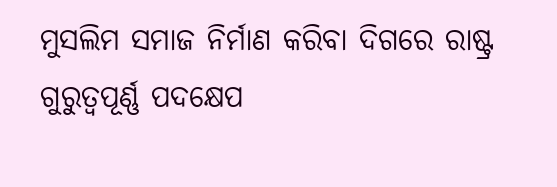ମୁସଲିମ ସମାଜ ନିର୍ମାଣ କରିବା ଦିଗରେ ରାଷ୍ଟ୍ର ଗୁରୁତ୍ୱପୂର୍ଣ୍ଣ ପଦକ୍ଷେପ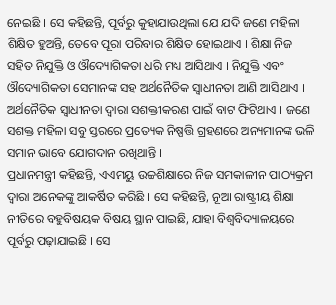ନେଇଛି । ସେ କହିଛନ୍ତି, ପୂର୍ବରୁ କୁହାଯାଉଥିଲା ଯେ ଯଦି ଜଣେ ମହିଳା ଶିକ୍ଷିତ ହୁଅନ୍ତି, ତେବେ ପୂରା ପରିବାର ଶିକ୍ଷିତ ହୋଇଥାଏ । ଶିକ୍ଷା ନିଜ ସହିତ ନିଯୁକ୍ତି ଓ ଔଦ୍ୟୋଗିକତା ଧରି ମଧ୍ୟ ଆସିଥାଏ । ନିଯୁକ୍ତି ଏବଂ ଔଦ୍ୟୋଗିକତା ସେମାନଙ୍କ ସହ ଅର୍ଥନୈତିକ ସ୍ୱାଧୀନତା ଆଣି ଆସିଥାଏ । ଅର୍ଥନୈତିକ ସ୍ୱାଧୀନତା ଦ୍ୱାରା ସଶକ୍ତୀକରଣ ପାଇଁ ବାଟ ଫିଟିଥାଏ । ଜଣେ ସଶକ୍ତ ମହିଳା ସବୁ ସ୍ତରରେ ପ୍ରତ୍ୟେକ ନିଷ୍ପତ୍ତି ଗ୍ରହଣରେ ଅନ୍ୟମାନଙ୍କ ଭଳି ସମାନ ଭାବେ ଯୋଗଦାନ ରଖିଥାନ୍ତି ।
ପ୍ରଧାନମନ୍ତ୍ରୀ କହିଛନ୍ତି, ଏଏମୟୁ ଉଚ୍ଚଶିକ୍ଷାରେ ନିଜ ସମକାଳୀନ ପାଠ୍ୟକ୍ରମ ଦ୍ୱାରା ଅନେକଙ୍କୁ ଆକର୍ଷିତ କରିଛି । ସେ କହିଛନ୍ତି, ନୂଆ ରାଷ୍ଟ୍ରୀୟ ଶିକ୍ଷା ନୀତିରେ ବହୁବିଷୟକ ବିଷୟ ସ୍ଥାନ ପାଇଛି, ଯାହା ବିଶ୍ୱବିଦ୍ୟାଳୟରେ ପୂର୍ବରୁ ପଢ଼ାଯାଇଛି । ସେ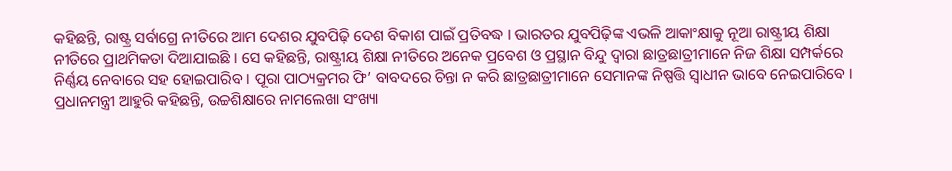କହିଛନ୍ତି, ରାଷ୍ଟ୍ର ସର୍ବାଗ୍ରେ ନୀତିରେ ଆମ ଦେଶର ଯୁବପିଢ଼ି ଦେଶ ବିକାଶ ପାଇଁ ପ୍ରତିବଦ୍ଧ । ଭାରତର ଯୁବପିଢ଼ିଙ୍କ ଏଭଳି ଆକାଂକ୍ଷାକୁ ନୂଆ ରାଷ୍ଟ୍ରୀୟ ଶିକ୍ଷା ନୀତିରେ ପ୍ରାଥମିକତା ଦିଆଯାଇଛି । ସେ କହିଛନ୍ତି, ରାଷ୍ଟ୍ରୀୟ ଶିକ୍ଷା ନୀତିରେ ଅନେକ ପ୍ରବେଶ ଓ ପ୍ରସ୍ଥାନ ବିନ୍ଦୁ ଦ୍ୱାରା ଛାତ୍ରଛାତ୍ରୀମାନେ ନିଜ ଶିକ୍ଷା ସମ୍ପର୍କରେ ନିର୍ଣ୍ଣୟ ନେବାରେ ସହ ହୋଇପାରିବ । ପୂରା ପାଠ୍ୟକ୍ରମର ଫି’ ବାବଦରେ ଚିନ୍ତା ନ କରି ଛାତ୍ରଛାତ୍ରୀମାନେ ସେମାନଙ୍କ ନିଷ୍ପତ୍ତି ସ୍ୱାଧୀନ ଭାବେ ନେଇପାରିବେ ।
ପ୍ରଧାନମନ୍ତ୍ରୀ ଆହୁରି କହିଛନ୍ତି, ଉଚ୍ଚଶିକ୍ଷାରେ ନାମଲେଖା ସଂଖ୍ୟା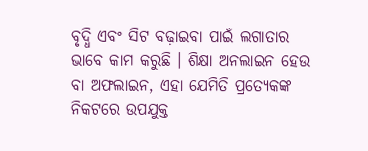ବୃଦ୍ଧି ଏବଂ ସିଟ ବଢ଼ାଇବା ପାଇଁ ଲଗାତାର ଭାବେ କାମ କରୁଛି । ଶିକ୍ଷା ଅନଲାଇନ ହେଉ ବା ଅଫଲାଇନ, ଏହା ଯେମିତି ପ୍ରତ୍ୟେକଙ୍କ ନିକଟରେ ଉପଯୁକ୍ତ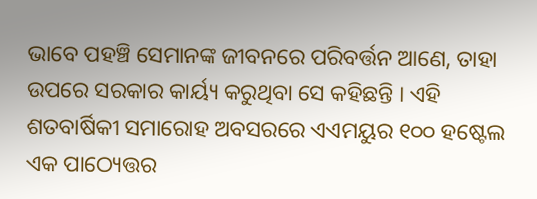ଭାବେ ପହଞ୍ଚି ସେମାନଙ୍କ ଜୀବନରେ ପରିବର୍ତ୍ତନ ଆଣେ, ତାହା ଉପରେ ସରକାର କାର୍ୟ୍ୟ କରୁଥିବା ସେ କହିଛନ୍ତି । ଏହି ଶତବାର୍ଷିକୀ ସମାରୋହ ଅବସରରେ ଏଏମୟୁର ୧୦୦ ହଷ୍ଟେଲ ଏକ ପାଠ୍ୟେତ୍ତର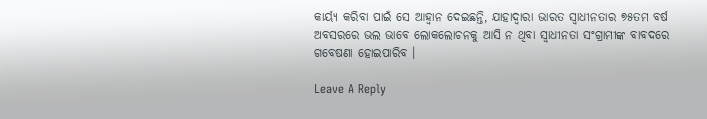କାର୍ୟ୍ୟ କରିବା ପାଇଁ ସେ ଆହ୍ୱାନ ଦେଇଛନ୍ତି, ଯାହାଦ୍ୱାରା ଭାରତ ସ୍ୱାଧୀନତାର ୭୫ତମ ବର୍ଷ ଅବସରରେ ଭଲ ଭାବେ ଲୋକଲୋଚନକୁ ଆସି ନ ଥିବା ସ୍ୱାଧୀନତା ସଂଗ୍ରାମୀଙ୍କ ବାବଦରେ ଗବେଷଣା ହୋଇପାରିବ ।

Leave A Reply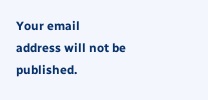Your email address will not be published.